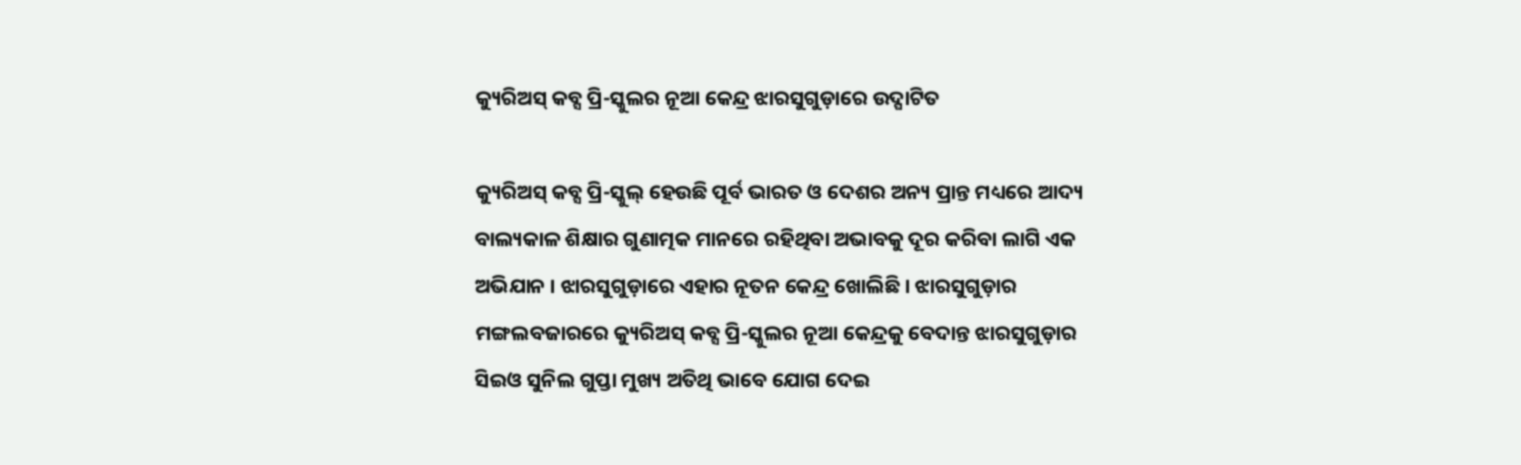କ୍ୟୁରିଅସ୍ କବ୍ସ ପ୍ରି-ସ୍କୁଲର ନୂଆ କେନ୍ଦ୍ର ଝାରସୁଗୁଡ଼ାରେ ଉଦ୍ଘାଟିତ

କ୍ୟୁରିଅସ୍ କବ୍ସ ପ୍ରି-ସ୍କୁଲ୍ ହେଉଛି ପୂର୍ବ ଭାରତ ଓ ଦେଶର ଅନ୍ୟ ପ୍ରାନ୍ତ ମଧ୍ୟରେ ଆଦ୍ୟ ବାଲ୍ୟକାଳ ଶିକ୍ଷାର ଗୁଣାତ୍ମକ ମାନରେ ରହିଥିବା ଅଭାବକୁ ଦୂର କରିବା ଲାଗି ଏକ ଅଭିଯାନ । ଝାରସୁଗୁଡ଼ାରେ ଏହାର ନୂତନ କେନ୍ଦ୍ର ଖୋଲିଛି । ଝାରସୁଗୁଡ଼ାର ମଙ୍ଗଲବଜାରରେ କ୍ୟୁରିଅସ୍ କବ୍ସ ପ୍ରି-ସ୍କୁଲର ନୂଆ କେନ୍ଦ୍ରକୁ ବେଦାନ୍ତ ଝାରସୁଗୁଡ଼ାର ସିଇଓ ସୁନିଲ ଗୁପ୍ତା ମୁଖ୍ୟ ଅତିଥି ଭାବେ ଯୋଗ ଦେଇ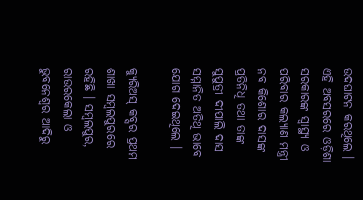ଉଦଘାଟନ କରଥିଲେ । ଏହି ଅବସରରେ ଓଡ଼ିଶା ସରକାରଙ୍କ ସ୍ୱାସ୍ଥ୍ୟ ଓ ପରିବାର କଲ୍ୟାଣ ମନ୍ତ୍ରୀ ନବ କିଶୋର ଦାସଙ୍କ ପ୍ରତିନିଧି ତଥା ତାଙ୍କ ସୁପୁତ୍ରୀ ଦୀପାଲି ଦାସ ସମ୍ମାନିତ ଅତିଥି ଭାବେ ଯୋଗ ଦେଇଥିଲେ ।

କ୍ୟୁରିଅସ୍ କବ୍ସର ପ୍ରଥମ ଶାଖା ସମ୍ବଲପୁରରେ ରହିଛି । ସମ୍ବଲପୁର, ରାଉରକେଲା ଓ ଭୁବନେଶ୍ୱର ଆଦିରୁ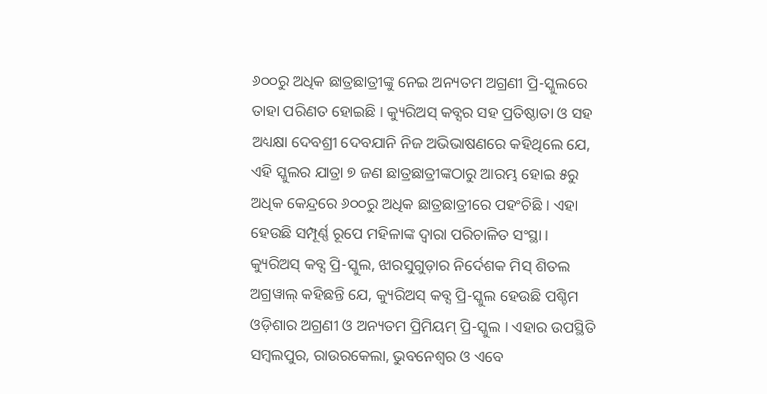୬୦୦ରୁ ଅଧିକ ଛାତ୍ରଛାତ୍ରୀଙ୍କୁ ନେଇ ଅନ୍ୟତମ ଅଗ୍ରଣୀ ପ୍ରି-ସ୍କୁଲରେ ତାହା ପରିଣତ ହୋଇଛି । କ୍ୟୁରିଅସ୍ କବ୍ସର ସହ ପ୍ରତିଷ୍ଠାତା ଓ ସହ ଅଧ୍ୟକ୍ଷା ଦେବଶ୍ରୀ ଦେବଯାନି ନିଜ ଅଭିଭାଷଣରେ କହିଥିଲେ ଯେ, ଏହି ସ୍କୁଲର ଯାତ୍ରା ୭ ଜଣ ଛାତ୍ରଛାତ୍ରୀଙ୍କଠାରୁ ଆରମ୍ଭ ହୋଇ ୫ରୁ ଅଧିକ କେନ୍ଦ୍ରରେ ୬୦୦ରୁ ଅଧିକ ଛାତ୍ରଛାତ୍ରୀରେ ପହଂଚିଛି । ଏହା ହେଉଛି ସମ୍ପୂର୍ଣ୍ଣ ରୂପେ ମହିଳାଙ୍କ ଦ୍ୱାରା ପରିଚାଳିତ ସଂସ୍ଥା ।
କ୍ୟୁରିଅସ୍ କବ୍ସ ପ୍ରି-ସ୍କୁଲ, ଝାରସୁଗୁଡ଼ାର ନିର୍ଦେଶକ ମିସ୍ ଶିତଲ ଅଗ୍ରୱାଲ୍ କହିଛନ୍ତି ଯେ, କ୍ୟୁରିଅସ୍ କବ୍ସ ପ୍ରି-ସ୍କୁଲ ହେଉଛି ପଶ୍ଚିମ ଓଡ଼ିଶାର ଅଗ୍ରଣୀ ଓ ଅନ୍ୟତମ ପ୍ରିମିୟମ୍ ପ୍ରି-ସ୍କୁଲ । ଏହାର ଉପସ୍ଥିତି ସମ୍ବଲପୁର, ରାଉରକେଲା, ଭୁବନେଶ୍ୱର ଓ ଏବେ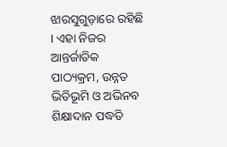ଝାରସୁଗୁଡ଼ାରେ ରହିଛି । ଏହା ନିଜର ଆନ୍ତର୍ଜାତିକ ପାଠ୍ୟକ୍ରମ, ଉନ୍ନତ ଭିତିଭୂମି ଓ ଅଭିନବ ଶିକ୍ଷାଦାନ ପଦ୍ଧତି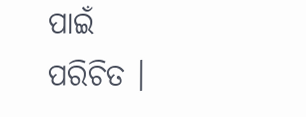ପାଇଁ ପରିଚିତ ।